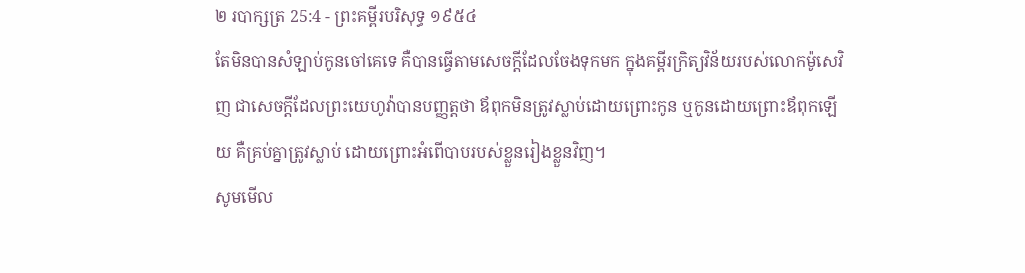២ របាក្សត្រ 25:4 - ព្រះគម្ពីរបរិសុទ្ធ ១៩៥៤
តែមិនបានសំឡាប់កូនចៅគេទេ គឺបានធ្វើតាមសេចក្ដីដែលចែងទុកមក ក្នុងគម្ពីរក្រិត្យវិន័យរបស់លោកម៉ូសេវិញ ជាសេចក្ដីដែលព្រះយេហូវ៉ាបានបញ្ញត្តថា ឪពុកមិនត្រូវស្លាប់ដោយព្រោះកូន ឬកូនដោយព្រោះឪពុកឡើយ គឺគ្រប់គ្នាត្រូវស្លាប់ ដោយព្រោះអំពើបាបរបស់ខ្លួនរៀងខ្លួនវិញ។
សូមមើល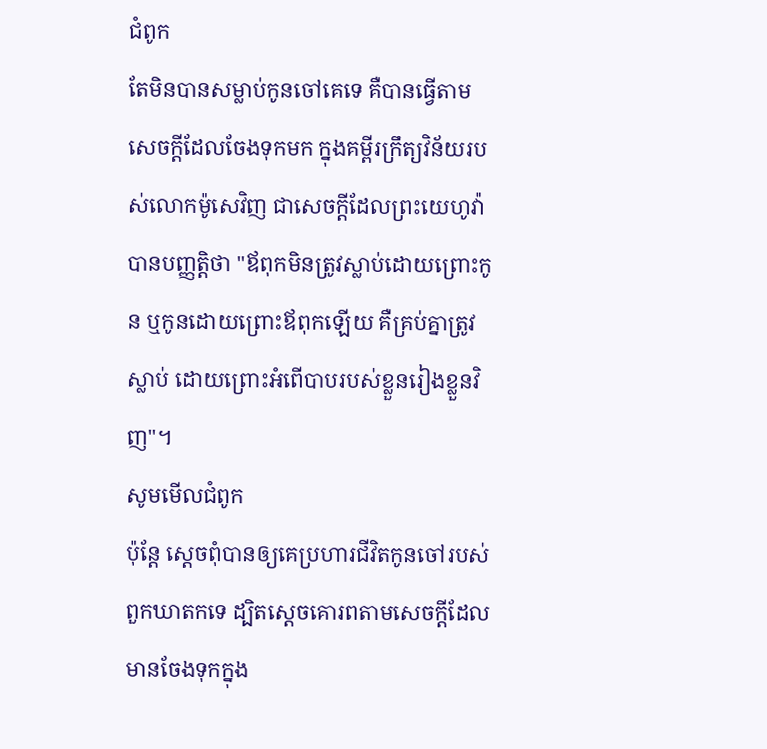ជំពូក
តែមិនបានសម្លាប់កូនចៅគេទេ គឺបានធ្វើតាមសេចក្ដីដែលចែងទុកមក ក្នុងគម្ពីរក្រឹត្យវិន័យរបស់លោកម៉ូសេវិញ ជាសេចក្ដីដែលព្រះយេហូវ៉ាបានបញ្ញត្តិថា "ឪពុកមិនត្រូវស្លាប់ដោយព្រោះកូន ឬកូនដោយព្រោះឪពុកឡើយ គឺគ្រប់គ្នាត្រូវស្លាប់ ដោយព្រោះអំពើបាបរបស់ខ្លួនរៀងខ្លួនវិញ"។
សូមមើលជំពូក
ប៉ុន្តែ ស្ដេចពុំបានឲ្យគេប្រហារជីវិតកូនចៅរបស់ពួកឃាតកទេ ដ្បិតស្ដេចគោរពតាមសេចក្ដីដែលមានចែងទុកក្នុង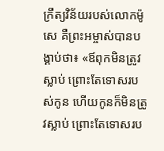ក្រឹត្យវិន័យរបស់លោកម៉ូសេ គឺព្រះអម្ចាស់បានបង្គាប់ថា៖ «ឪពុកមិនត្រូវស្លាប់ ព្រោះតែទោសរបស់កូន ហើយកូនក៏មិនត្រូវស្លាប់ ព្រោះតែទោសរប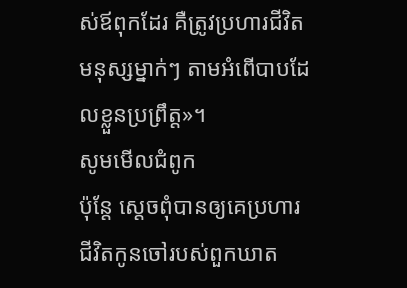ស់ឪពុកដែរ គឺត្រូវប្រហារជីវិតមនុស្សម្នាក់ៗ តាមអំពើបាបដែលខ្លួនប្រព្រឹត្ត»។
សូមមើលជំពូក
ប៉ុន្តែ ស្តេចពុំបានឲ្យគេប្រហារជីវិតកូនចៅរបស់ពួកឃាត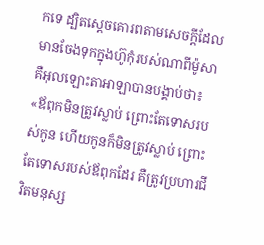កទេ ដ្បិតស្តេចគោរពតាមសេចក្តីដែលមានចែងទុកក្នុងហ៊ូកុំរបស់ណាពីម៉ូសា គឺអុលឡោះតាអាឡាបានបង្គាប់ថា៖ «ឪពុកមិនត្រូវស្លាប់ ព្រោះតែទោសរបស់កូន ហើយកូនក៏មិនត្រូវស្លាប់ ព្រោះតែទោសរបស់ឪពុកដែរ គឺត្រូវប្រហារជីវិតមនុស្ស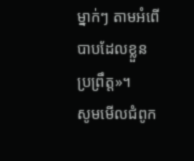ម្នាក់ៗ តាមអំពើបាបដែលខ្លួនប្រព្រឹត្ត»។
សូមមើលជំពូក